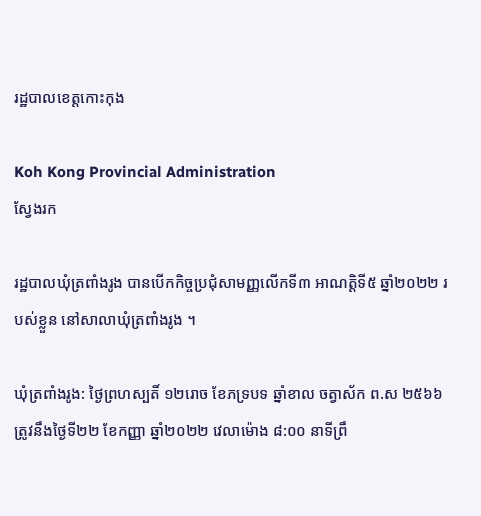រដ្ឋបាលខេត្តកោះកុង

Koh Kong Provincial Administration
ស្វែងរក

រដ្ឋបាលឃុំត្រពាំងរូង បានបើកកិច្ចប្រជុំសាមញ្ញលើកទី៣ អាណត្តិទី៥ ឆ្នាំ២០២២ របស់ខ្លួន នៅសាលាឃុំត្រពាំងរូង ។

ឃុំត្រពាំងរូង: ថ្ងៃព្រហស្បតិ៍ ១២រោច ខែភទ្របទ ឆ្នាំខាល ចត្វាស័ក ព.ស ២៥៦៦ ត្រូវនឹងថ្ងៃទី២២ ខែកញ្ញា ឆ្នាំ២០២២ វេលាម៉ោង ៨:០០ នាទីព្រឹ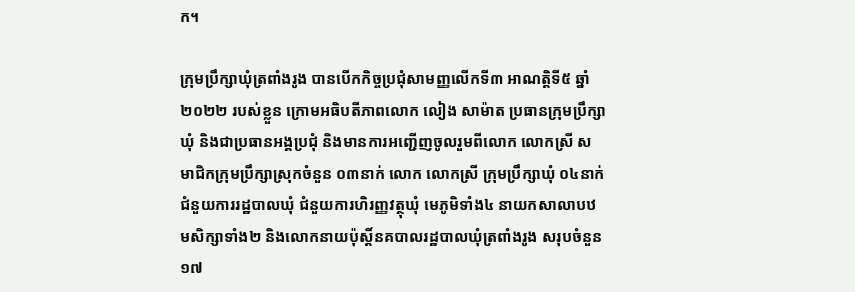ក។

ក្រុមប្រឹក្សាឃុំត្រពាំងរូង បានបើកកិច្ចប្រជុំសាមញ្ញលើកទី៣ អាណត្តិទី៥ ឆ្នាំ២០២២ របស់ខ្លួន ក្រោមអធិបតីភាពលោក លៀង សាម៉ាត ប្រធានក្រុមប្រឹក្សាឃុំ និងជាប្រធានអង្គប្រជុំ និងមានការអញ្ជើញចូលរួមពីលោក លោកស្រី សមាជិកក្រុមប្រឹក្សាស្រុកចំនួន ០៣នាក់ លោក លោកស្រី ក្រុមប្រឹក្សាឃុំ ០៤នាក់ ជំនួយការរដ្ឋបាលឃុំ ជំនួយការហិរញ្ញវត្ថុឃុំ មេភូមិទាំង៤ នាយកសាលាបឋមសិក្សាទាំង២ និងលោកនាយប៉ុស្តិ៍នគបាលរដ្ឋបាលឃុំត្រពាំងរូង សរុបចំនួន ១៧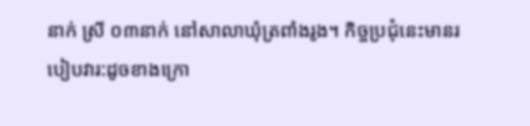នាក់ ស្រី ០៣នាក់ នៅសាលាឃុំត្រពាំងរូង។ កិច្ចប្រជុំនេះមានរបៀបវារ:ដូចខាងក្រោ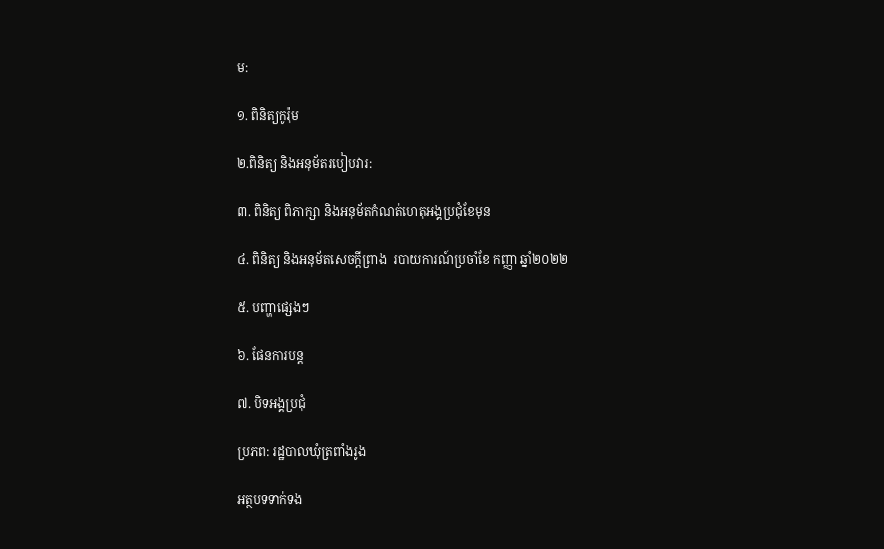ម:

១. ពិនិត្យកូរ៉ុម

២.ពិនិត្យ និងអនុម័តរបៀបវារ:

៣. ពិនិត្យ ពិភាក្សា និងអនុម័តកំណត់ហេតុអង្គប្រជុំខែមុន

៤. ពិនិត្យ និងអនុម័តសេចក្ដីព្រាង  របាយការណ៍ប្រចាំខែ កញ្ញា ឆ្នាំ២០២២

៥. បញ្ហាផ្សេងៗ

៦. ផែនការបន្ត

៧. បិទអង្គប្រជុំ

ប្រភព: រដ្ឋបាលឃុំត្រពាំងរូង

អត្ថបទទាក់ទង